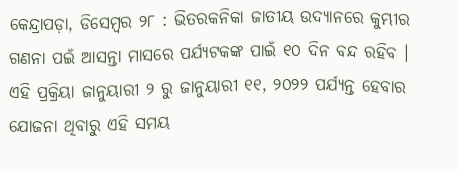କେନ୍ଦ୍ରାପଡ଼ା, ଡିସେମ୍ବର ୨୮ : ଭିତରକନିକା ଜାତୀୟ ଉଦ୍ୟାନରେ କୁମ୍ଭୀର ଗଣନା ପଇଁ ଆସନ୍ତା ମାସରେ ପର୍ଯ୍ୟଟକଙ୍କ ପାଇଁ ୧୦ ଦିନ ବନ୍ଦ ରହିବ । ଏହି ପ୍ରକ୍ରିୟା ଜାନୁୟାରୀ ୨ ରୁ ଜାନୁୟାରୀ ୧୧, ୨୦୨୨ ପର୍ଯ୍ୟନ୍ତ ହେବାର ଯୋଜନା ଥିବାରୁ ଏହି ସମୟ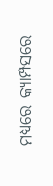ମଧ୍ୟରେ କ୍ୟାମ୍ପସରେ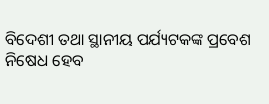ବିଦେଶୀ ତଥା ସ୍ଥାନୀୟ ପର୍ଯ୍ୟଟକଙ୍କ ପ୍ରବେଶ ନିଷେଧ ହେବ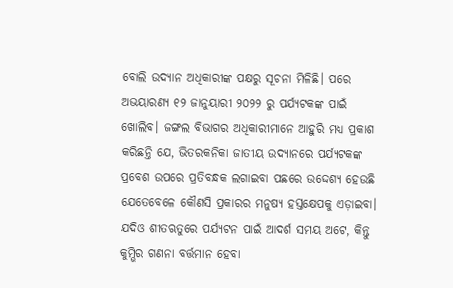ବୋଲି ଉଦ୍ୟାନ ଅଧିକାରୀଙ୍କ ପକ୍ଷରୁ ସୂଚନା ମିଳିଛି। ପରେ ଅଭୟାରଣ୍ୟ ୧୨ ଜାନୁୟାରୀ ୨୦୨୨ ରୁ ପର୍ଯ୍ୟଟକଙ୍କ ପାଇଁ ଖୋଲିବ। ଜଙ୍ଗଲ ବିଭାଗର ଅଧିକାରୀମାନେ ଆହୁରି ମଧ୍ୟ ପ୍ରକାଶ କରିଛନ୍ତି ଯେ, ଭିତରକନିକା ଜାତୀୟ ଉଦ୍ୟାନରେ ପର୍ଯ୍ୟଟକଙ୍କ ପ୍ରବେଶ ଉପରେ ପ୍ରତିବନ୍ଧକ ଲଗାଇବା ପଛରେ ଉଦ୍ଦେଶ୍ୟ ହେଉଛି ଯେତେବେଳେ କୌଣସି ପ୍ରକାରର ମନୁଷ୍ୟ ହସ୍ତକ୍ଷେପକୁ ଏଡ଼ାଇବା। ଯଦିଓ ଶୀତଋତୁରେ ପର୍ଯ୍ୟଟନ ପାଇଁ ଆଦର୍ଶ ସମୟ ଅଟେ, କିନ୍ତୁ କୁମ୍ଭିର ଗଣନା ବର୍ତ୍ତମାନ ହେବା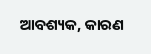ଆବଶ୍ୟକ, କାରଣ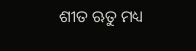ଶୀତ ଋତୁ ମଧ୍ୟ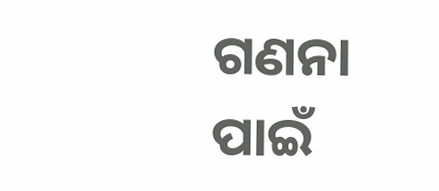ଗଣନା ପାଇଁ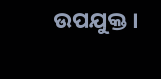ଉପଯୁକ୍ତ ।